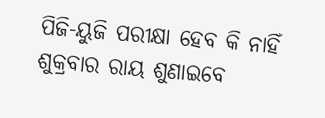ପିଜି-ୟୁଜି ପରୀକ୍ଷା ହେବ କି ନାହିଁ ଶୁକ୍ରବାର ରାୟ ଶୁଣାଇବେ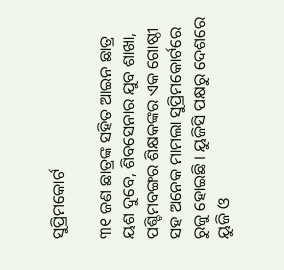ସୁପ୍ରିମକୋର୍ଟ

୩୧ ଜଣ ଛାତ୍ରଙ୍କ ସହିତ ଆଇନ ଛାତ୍ର ୟଶ ଦୁବେ, ଶିବସେନାର ଯୁବ ଶାଖା, ପଶ୍ଚିମବଙ୍ଗର ଶିକ୍ଷକଙ୍କର ଏକ ଗୋଷ୍ଠୀ ସହ ଅନେକ ମାମଲା ସୁପ୍ରିମକୋର୍ଟରେ ରୁଜୁ ହୋଇଛି । ୟୁଜିସି ପକ୍ଷରୁ ଦେଶରେ ୟୁଜି ଓ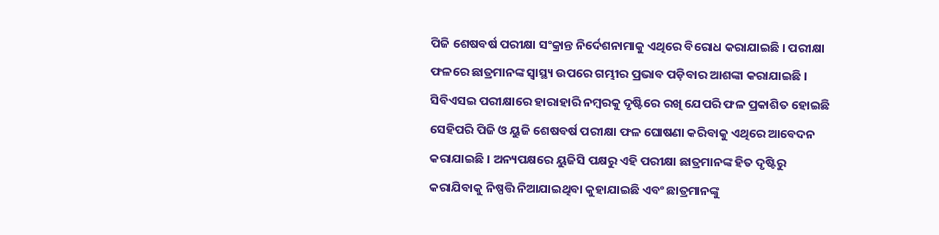ପିଜି ଶେଷବର୍ଷ ପରୀକ୍ଷା ସଂକ୍ରାନ୍ତ ନିର୍ଦେଶନାମାକୁ ଏଥିରେ ବିରୋଧ କରାଯାଇଛି । ପରୀକ୍ଷା ଫଳରେ ଛାତ୍ରମାନଙ୍କ ସ୍ବାସ୍ଥ୍ୟ ଉପରେ ଗମ୍ଭୀର ପ୍ରଭାବ ପଡ଼ିବାର ଆଶଙ୍କା କରାଯାଇଛି । ସିବିଏସଇ ପରୀକ୍ଷାରେ ହାରାହାରି ନମ୍ବରକୁ ଦୃଷ୍ଟିରେ ରଖି ଯେପରି ଫଳ ପ୍ରକାଶିତ ହୋଇଛି ସେହିପରି ପିଜି ଓ ୟୁଜି ଶେଷବର୍ଷ ପରୀକ୍ଷା ଫଳ ଘୋଷଣା କରିବାକୁ ଏଥିରେ ଆବେଦନ କରାଯାଇଛି । ଅନ୍ୟପକ୍ଷରେ ୟୁଜିସି ପକ୍ଷରୁ ଏହି ପରୀକ୍ଷା ଛାତ୍ରମାନଙ୍କ ହିତ ଦୃଷ୍ଟିରୁ କରାଯିବାକୁ ନିଷ୍ପତ୍ତି ନିଆଯାଇଥିବା କୁହାଯାଇଛି ଏବଂ ଛାତ୍ରମାନଙ୍କୁ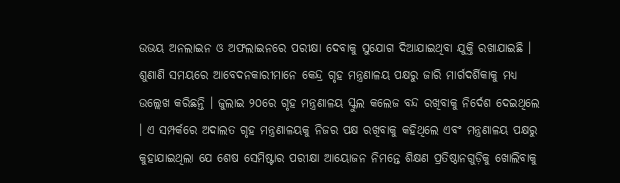ଉଭୟ ଅନଲାଇନ ଓ ଅଫଲାଇନରେ ପରୀକ୍ଷା ଦେବାକୁ ସୁଯୋଗ ଦିଆଯାଇଥିବା ଯୁକ୍ତି ରଖାଯାଇଛି ।
ଶୁଣାଣି ସମୟରେ ଆବେଦନକାରୀମାନେ କେନ୍ଦ୍ର ଗୃହ ମନ୍ତ୍ରଣାଳୟ ପକ୍ଷରୁ ଜାରି ମାର୍ଗଦର୍ଶିକାକୁ ମଧ୍ୟ ଉଲ୍ଲେଖ କରିଛନ୍ତି । ଜୁଲାଇ ୨୦ରେ ଗୃହ ମନ୍ତ୍ରଣାଳୟ ସ୍କୁଲ କଲେଜ ବନ୍ଦ ରଖିବାକୁ ନିର୍ଦେଶ ଦେଇଥିଲେ । ଏ ସମ୍ପର୍କରେ ଅଦାଲତ ଗୃହ ମନ୍ତ୍ରଣାଳୟକୁ ନିଜର ପକ୍ଷ ରଖିବାକୁ କହିଥିଲେ ଏବଂ ମନ୍ତ୍ରଣାଳୟ ପକ୍ଷରୁ କୁହାଯାଇଥିଲା ଯେ ଶେଷ ସେମିଷ୍ଟାର ପରୀକ୍ଷା ଆୟୋଜନ ନିମନ୍ତେ ଶିକ୍ଷଣ ପ୍ରତିଷ୍ଠାନଗୁଡ଼ିକୁ ଖୋଲିବାକୁ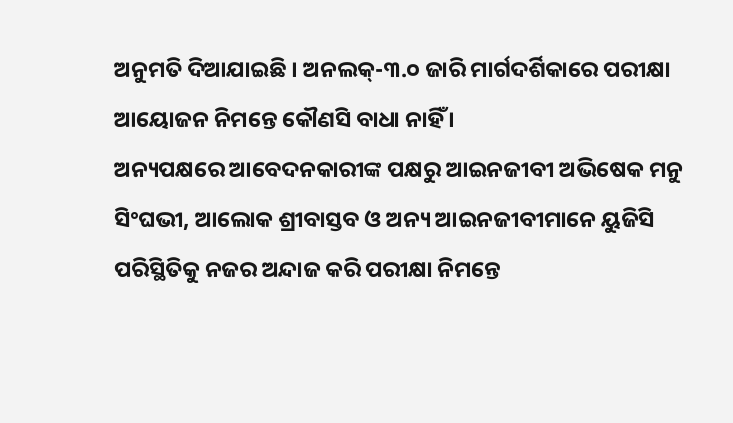ଅନୁମତି ଦିଆଯାଇଛି । ଅନଲକ୍-୩.୦ ଜାରି ମାର୍ଗଦର୍ଶିକାରେ ପରୀକ୍ଷା ଆୟୋଜନ ନିମନ୍ତେ କୌଣସି ବାଧା ନାହିଁ ।
ଅନ୍ୟପକ୍ଷରେ ଆବେଦନକାରୀଙ୍କ ପକ୍ଷରୁ ଆଇନଜୀବୀ ଅଭିଷେକ ମନୁ ସିଂଘଭୀ, ଆଲୋକ ଶ୍ରୀବାସ୍ତବ ଓ ଅନ୍ୟ ଆଇନଜୀବୀମାନେ ୟୁଜିସି ପରିସ୍ଥିତିକୁ ନଜର ଅନ୍ଦାଜ କରି ପରୀକ୍ଷା ନିମନ୍ତେ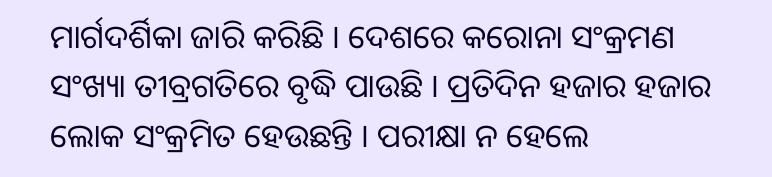ମାର୍ଗଦର୍ଶିକା ଜାରି କରିଛି । ଦେଶରେ କରୋନା ସଂକ୍ରମଣ ସଂଖ୍ୟା ତୀବ୍ରଗତିରେ ବୃଦ୍ଧି ପାଉଛି । ପ୍ରତିଦିନ ହଜାର ହଜାର ଲୋକ ସଂକ୍ରମିତ ହେଉଛନ୍ତି । ପରୀକ୍ଷା ନ ହେଲେ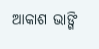ଆକାଶ ଭାଙ୍ଗି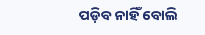ପଡ଼ିବ ନାହିଁ ବୋଲି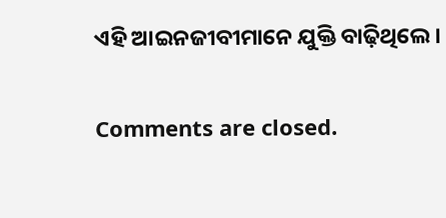ଏହି ଆଇନଜୀବୀମାନେ ଯୁକ୍ତି ବାଢ଼ିଥିଲେ ।

Comments are closed.